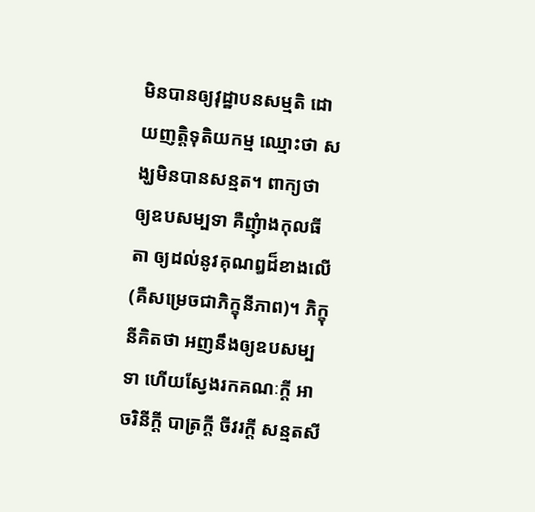មិនបានឲ្យវុដ្ឋាបនសម្មតិ ដោយញត្តិទុតិយកម្ម ឈ្មោះថា សង្ឃមិនបានសន្មត។ ពាក្យថា ឲ្យឧបសម្បទា គឺញុំាងកុលធីតា ឲ្យដល់នូវគុណឰដ៏ខាងលើ (គឺសម្រេចជាភិក្ខុនីភាព)។ ភិក្ខុនីគិតថា អញនឹងឲ្យឧបសម្បទា ហើយស្វែងរកគណៈក្តី អាចរិនីក្តី បាត្រក្តី ចីវរក្តី សន្មតសី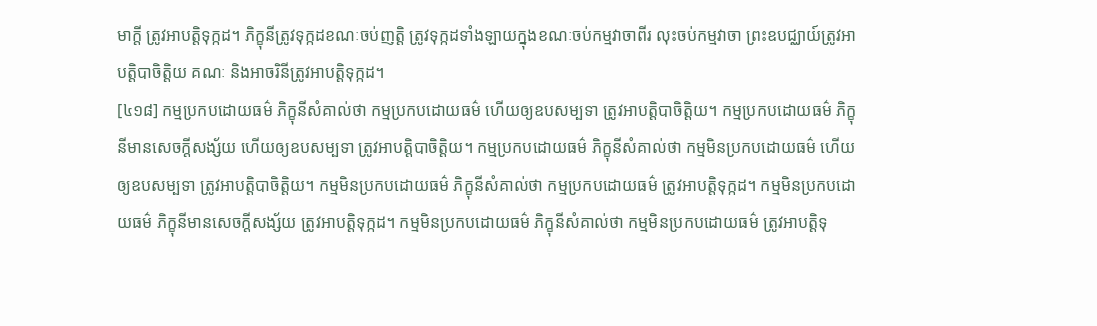មាក្តី ត្រូវអាបត្តិទុក្កដ។ ភិក្ខុនីត្រូវទុក្កដខណៈចប់ញត្តិ ត្រូវទុក្កដទាំងឡាយក្នុងខណៈចប់កម្មវាចាពីរ លុះចប់កម្មវាចា ព្រះឧបជ្ឈាយ៍ត្រូវអាបត្តិបាចិត្តិយ គណៈ និងអាចរិនីត្រូវអាបត្តិទុក្កដ។
[៤១៨] កម្មប្រកបដោយធម៌ ភិក្ខុនីសំគាល់ថា កម្មប្រកបដោយធម៌ ហើយឲ្យឧបសម្បទា ត្រូវអាបត្តិបាចិត្តិយ។ កម្មប្រកបដោយធម៌ ភិក្ខុនីមានសេចក្តីសង្ស័យ ហើយឲ្យឧបសម្បទា ត្រូវអាបត្តិបាចិត្តិយ។ កម្មប្រកបដោយធម៌ ភិក្ខុនីសំគាល់ថា កម្មមិនប្រកបដោយធម៌ ហើយឲ្យឧបសម្បទា ត្រូវអាបត្តិបាចិត្តិយ។ កម្មមិនប្រកបដោយធម៌ ភិក្ខុនីសំគាល់ថា កម្មប្រកបដោយធម៌ ត្រូវអាបត្តិទុក្កដ។ កម្មមិនប្រកបដោយធម៌ ភិក្ខុនីមានសេចក្តីសង្ស័យ ត្រូវអាបត្តិទុក្កដ។ កម្មមិនប្រកបដោយធម៌ ភិក្ខុនីសំគាល់ថា កម្មមិនប្រកបដោយធម៌ ត្រូវអាបត្តិទុ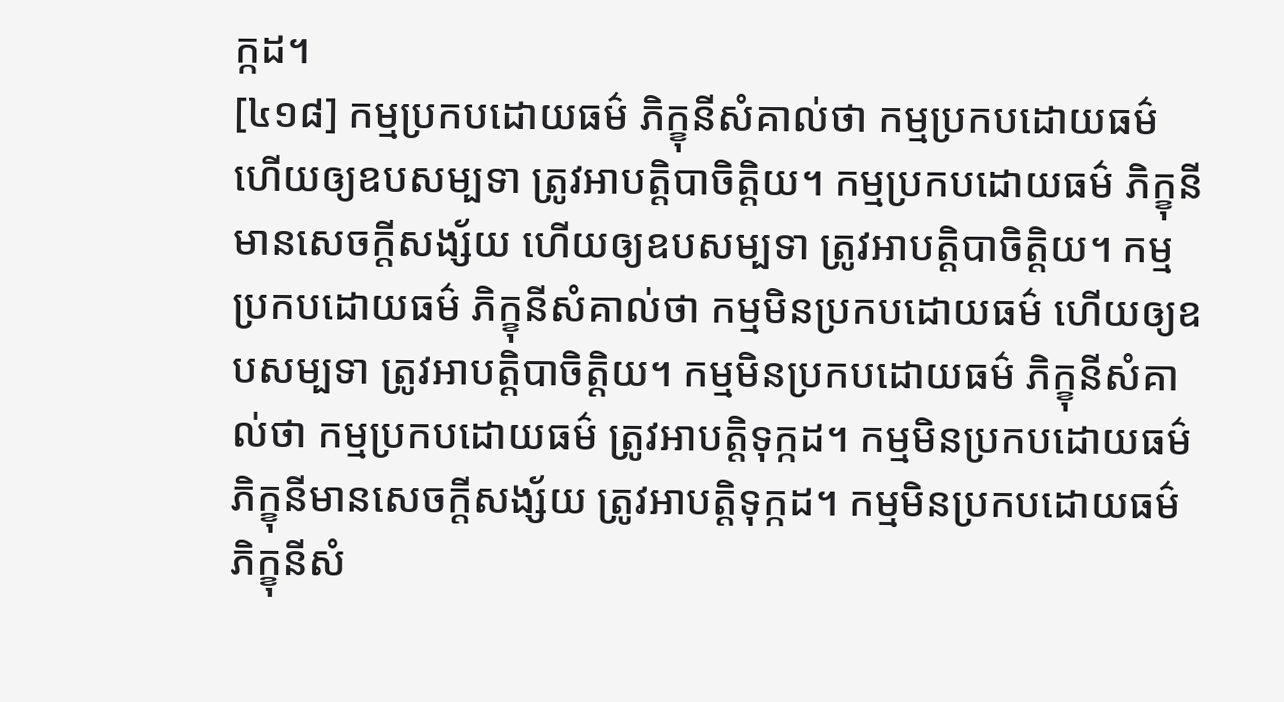ក្កដ។
[៤១៨] កម្មប្រកបដោយធម៌ ភិក្ខុនីសំគាល់ថា កម្មប្រកបដោយធម៌ ហើយឲ្យឧបសម្បទា ត្រូវអាបត្តិបាចិត្តិយ។ កម្មប្រកបដោយធម៌ ភិក្ខុនីមានសេចក្តីសង្ស័យ ហើយឲ្យឧបសម្បទា ត្រូវអាបត្តិបាចិត្តិយ។ កម្មប្រកបដោយធម៌ ភិក្ខុនីសំគាល់ថា កម្មមិនប្រកបដោយធម៌ ហើយឲ្យឧបសម្បទា ត្រូវអាបត្តិបាចិត្តិយ។ កម្មមិនប្រកបដោយធម៌ ភិក្ខុនីសំគាល់ថា កម្មប្រកបដោយធម៌ ត្រូវអាបត្តិទុក្កដ។ កម្មមិនប្រកបដោយធម៌ ភិក្ខុនីមានសេចក្តីសង្ស័យ ត្រូវអាបត្តិទុក្កដ។ កម្មមិនប្រកបដោយធម៌ ភិក្ខុនីសំ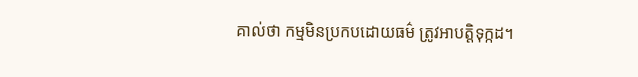គាល់ថា កម្មមិនប្រកបដោយធម៌ ត្រូវអាបត្តិទុក្កដ។